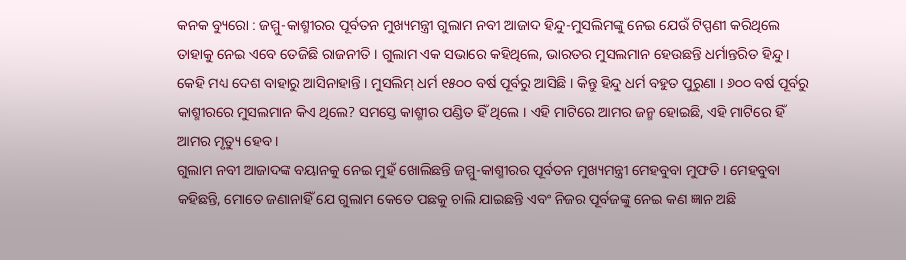କନକ ବ୍ୟୁରୋ : ଜମ୍ମୁ-କାଶ୍ମୀରର ପୂର୍ବତନ ମୁଖ୍ୟମନ୍ତ୍ରୀ ଗୁଲାମ ନବୀ ଆଜାଦ ହିନ୍ଦୁ-ମୁସଲିମଙ୍କୁ ନେଇ ଯେଉଁ ଟିପ୍ପଣୀ କରିଥିଲେ ତାହାକୁ ନେଇ ଏବେ ତେଜିଛି ରାଜନୀତି । ଗୁଲାମ ଏକ ସଭାରେ କହିଥିଲେ, ଭାରତର ମୁସଲମାନ ହେଉଛନ୍ତି ଧର୍ମାନ୍ତରିତ ହିନ୍ଦୁ । କେହି ମଧ୍ୟ ଦେଶ ବାହାରୁ ଆସିନାହାନ୍ତି । ମୁସଲିମ୍ ଧର୍ମ ୧୫୦୦ ବର୍ଷ ପୂର୍ବରୁ ଆସିଛି । କିନ୍ତୁ ହିନ୍ଦୁ ଧର୍ମ ବହୁତ ପୁରୁଣା । ୬୦୦ ବର୍ଷ ପୂର୍ବରୁ କାଶ୍ମୀରରେ ମୁସଲମାନ କିଏ ଥିଲେ? ସମସ୍ତେ କାଶ୍ମୀର ପଣ୍ଡିତ ହିଁ ଥିଲେ । ଏହି ମାଟିରେ ଆମର ଜନ୍ମ ହୋଇଛି, ଏହି ମାଟିରେ ହିଁ ଆମର ମୃତ୍ୟୁ ହେବ ।
ଗୁଲାମ ନବୀ ଆଜାଦଙ୍କ ବୟାନକୁ ନେଇ ମୁହଁ ଖୋଲିଛନ୍ତି ଜମ୍ମୁ-କାଶ୍ମୀରର ପୂର୍ବତନ ମୁଖ୍ୟମନ୍ତ୍ରୀ ମେହବୁବା ମୁଫତି । ମେହବୁବା କହିଛନ୍ତି, ମୋତେ ଜଣାନାହିଁ ଯେ ଗୁଲାମ କେତେ ପଛକୁ ଚାଲି ଯାଇଛନ୍ତି ଏବଂ ନିଜର ପୂର୍ବଜଙ୍କୁ ନେଇ କଣ ଜ୍ଞାନ ଅଛି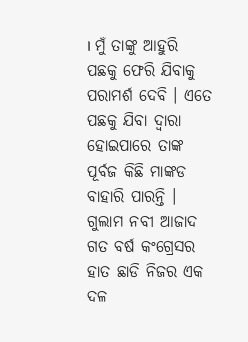। ମୁଁ ତାଙ୍କୁ ଆହୁରି ପଛକୁ ଫେରି ଯିବାକୁ ପରାମର୍ଶ ଦେବି । ଏତେ ପଛକୁ ଯିବା ଦ୍ୱାରା ହୋଇପାରେ ତାଙ୍କ ପୂର୍ବଜ କିଛି ମାଙ୍କଡ ବାହାରି ପାରନ୍ତି ।
ଗୁଲାମ ନବୀ ଆଜାଦ ଗତ ବର୍ଷ କଂଗ୍ରେସର ହାତ ଛାଡି ନିଜର ଏକ ଦଳ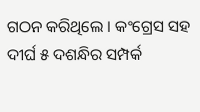ଗଠନ କରିଥିଲେ । କଂଗ୍ରେସ ସହ ଦୀର୍ଘ ୫ ଦଶନ୍ଧିର ସମ୍ପର୍କ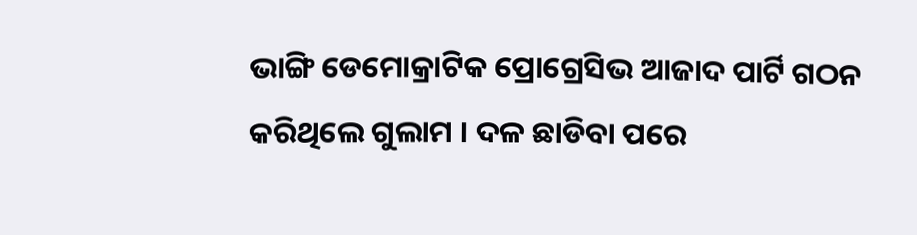ଭାଙ୍ଗି ଡେମୋକ୍ରାଟିକ ପ୍ରୋଗ୍ରେସିଭ ଆଜାଦ ପାର୍ଟି ଗଠନ କରିଥିଲେ ଗୁଲାମ । ଦଳ ଛାଡିବା ପରେ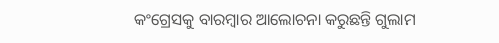କଂଗ୍ରେସକୁ ବାରମ୍ବାର ଆଲୋଚନା କରୁଛନ୍ତି ଗୁଲାମ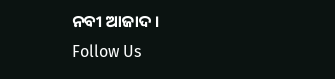ନବୀ ଆଜାଦ ।
Follow Us